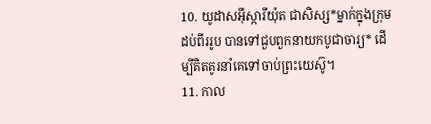10. យូដាសអ៊ីស្ការីយ៉ុត ជាសិស្ស*ម្នាក់ក្នុងក្រុមដប់ពីររូប បានទៅជួបពួកនាយកបូជាចារ្យ* ដើម្បីគិតគូរនាំគេទៅចាប់ព្រះយេស៊ូ។
11. កាល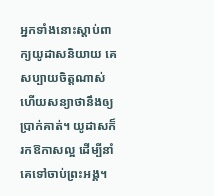អ្នកទាំងនោះស្ដាប់ពាក្យយូដាសនិយាយ គេសប្បាយចិត្តណាស់ ហើយសន្យាថានឹងឲ្យប្រាក់គាត់។ យូដាសក៏រកឱកាសល្អ ដើម្បីនាំគេទៅចាប់ព្រះអង្គ។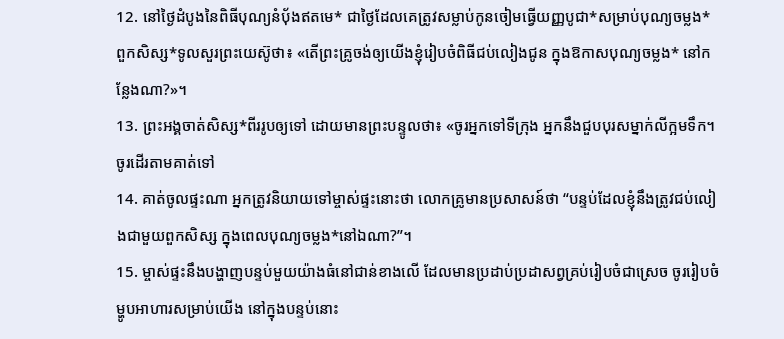12. នៅថ្ងៃដំបូងនៃពិធីបុណ្យនំប៉័ងឥតមេ* ជាថ្ងៃដែលគេត្រូវសម្លាប់កូនចៀមធ្វើយញ្ញបូជា*សម្រាប់បុណ្យចម្លង* ពួកសិស្ស*ទូលសួរព្រះយេស៊ូថា៖ «តើព្រះគ្រូចង់ឲ្យយើងខ្ញុំរៀបចំពិធីជប់លៀងជូន ក្នុងឱកាសបុណ្យចម្លង* នៅកន្លែងណា?»។
13. ព្រះអង្គចាត់សិស្ស*ពីររូបឲ្យទៅ ដោយមានព្រះបន្ទូលថា៖ «ចូរអ្នកទៅទីក្រុង អ្នកនឹងជួបបុរសម្នាក់លីក្អមទឹក។ ចូរដើរតាមគាត់ទៅ
14. គាត់ចូលផ្ទះណា អ្នកត្រូវនិយាយទៅម្ចាស់ផ្ទះនោះថា លោកគ្រូមានប្រសាសន៍ថា “បន្ទប់ដែលខ្ញុំនឹងត្រូវជប់លៀងជាមួយពួកសិស្ស ក្នុងពេលបុណ្យចម្លង*នៅឯណា?”។
15. ម្ចាស់ផ្ទះនឹងបង្ហាញបន្ទប់មួយយ៉ាងធំនៅជាន់ខាងលើ ដែលមានប្រដាប់ប្រដាសព្វគ្រប់រៀបចំជាស្រេច ចូររៀបចំម្ហូបអាហារសម្រាប់យើង នៅក្នុងបន្ទប់នោះ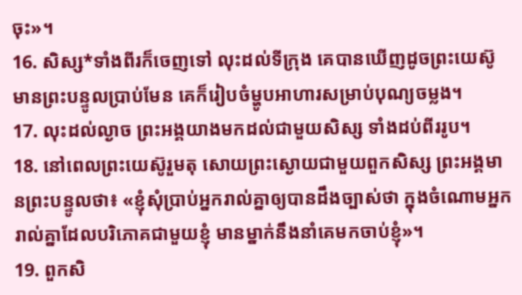ចុះ»។
16. សិស្ស*ទាំងពីរក៏ចេញទៅ លុះដល់ទីក្រុង គេបានឃើញដូចព្រះយេស៊ូមានព្រះបន្ទូលប្រាប់មែន គេក៏រៀបចំម្ហូបអាហារសម្រាប់បុណ្យចម្លង។
17. លុះដល់ល្ងាច ព្រះអង្គយាងមកដល់ជាមួយសិស្ស ទាំងដប់ពីររូប។
18. នៅពេលព្រះយេស៊ូរួមតុ សោយព្រះស្ងោយជាមួយពួកសិស្ស ព្រះអង្គមានព្រះបន្ទូលថា៖ «ខ្ញុំសុំប្រាប់អ្នករាល់គ្នាឲ្យបានដឹងច្បាស់ថា ក្នុងចំណោមអ្នករាល់គ្នាដែលបរិភោគជាមួយខ្ញុំ មានម្នាក់នឹងនាំគេមកចាប់ខ្ញុំ»។
19. ពួកសិ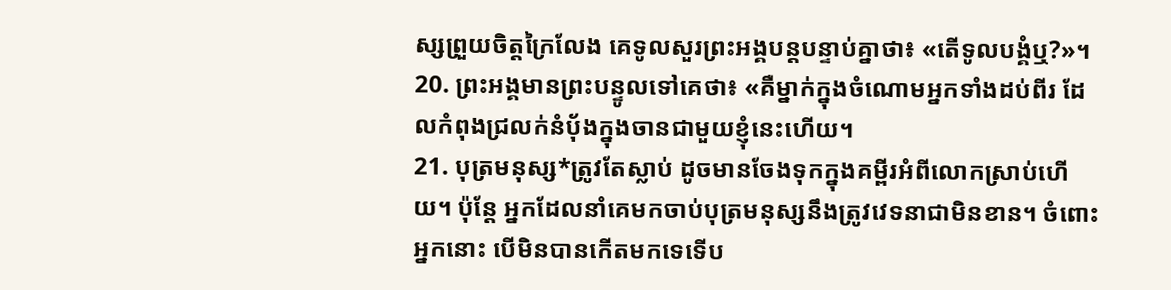ស្សព្រួយចិត្តក្រៃលែង គេទូលសួរព្រះអង្គបន្ដបន្ទាប់គ្នាថា៖ «តើទូលបង្គំឬ?»។
20. ព្រះអង្គមានព្រះបន្ទូលទៅគេថា៖ «គឺម្នាក់ក្នុងចំណោមអ្នកទាំងដប់ពីរ ដែលកំពុងជ្រលក់នំប៉័ងក្នុងចានជាមួយខ្ញុំនេះហើយ។
21. បុត្រមនុស្ស*ត្រូវតែស្លាប់ ដូចមានចែងទុកក្នុងគម្ពីរអំពីលោកស្រាប់ហើយ។ ប៉ុន្តែ អ្នកដែលនាំគេមកចាប់បុត្រមនុស្សនឹងត្រូវវេទនាជាមិនខាន។ ចំពោះអ្នកនោះ បើមិនបានកើតមកទេទើប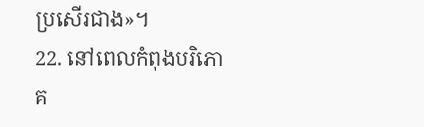ប្រសើរជាង»។
22. នៅពេលកំពុងបរិភោគ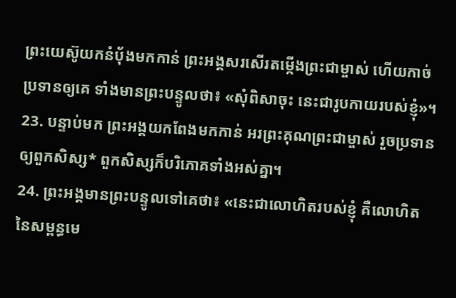ព្រះយេស៊ូយកនំប៉័ងមកកាន់ ព្រះអង្គសរសើរតម្កើងព្រះជាម្ចាស់ ហើយកាច់ប្រទានឲ្យគេ ទាំងមានព្រះបន្ទូលថា៖ «សុំពិសាចុះ នេះជារូបកាយរបស់ខ្ញុំ»។
23. បន្ទាប់មក ព្រះអង្គយកពែងមកកាន់ អរព្រះគុណព្រះជាម្ចាស់ រួចប្រទានឲ្យពួកសិស្ស* ពួកសិស្សក៏បរិភោគទាំងអស់គ្នា។
24. ព្រះអង្គមានព្រះបន្ទូលទៅគេថា៖ «នេះជាលោហិតរបស់ខ្ញុំ គឺលោហិតនៃសម្ពន្ធមេ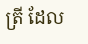ត្រី ដែល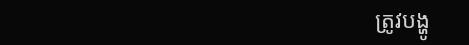ត្រូវបង្ហូ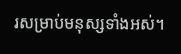រសម្រាប់មនុស្សទាំងអស់។